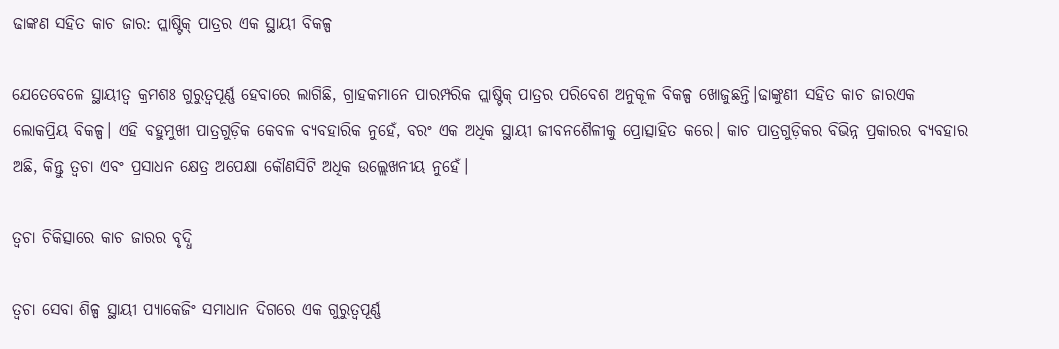ଢାଙ୍କଣ ସହିତ କାଚ ଜାର: ପ୍ଲାଷ୍ଟିକ୍ ପାତ୍ରର ଏକ ସ୍ଥାୟୀ ବିକଳ୍ପ

ଯେତେବେଳେ ସ୍ଥାୟୀତ୍ୱ କ୍ରମଶଃ ଗୁରୁତ୍ୱପୂର୍ଣ୍ଣ ହେବାରେ ଲାଗିଛି, ଗ୍ରାହକମାନେ ପାରମ୍ପରିକ ପ୍ଲାଷ୍ଟିକ୍ ପାତ୍ରର ପରିବେଶ ଅନୁକୂଳ ବିକଳ୍ପ ଖୋଜୁଛନ୍ତି।ଢାଙ୍କୁଣୀ ସହିତ କାଚ ଜାରଏକ ଲୋକପ୍ରିୟ ବିକଳ୍ପ। ଏହି ବହୁମୁଖୀ ପାତ୍ରଗୁଡ଼ିକ କେବଳ ବ୍ୟବହାରିକ ନୁହେଁ, ବରଂ ଏକ ଅଧିକ ସ୍ଥାୟୀ ଜୀବନଶୈଳୀକୁ ପ୍ରୋତ୍ସାହିତ କରେ। କାଚ ପାତ୍ରଗୁଡ଼ିକର ବିଭିନ୍ନ ପ୍ରକାରର ବ୍ୟବହାର ଅଛି, କିନ୍ତୁ ତ୍ୱଚା ଏବଂ ପ୍ରସାଧନ କ୍ଷେତ୍ର ଅପେକ୍ଷା କୌଣସିଟି ଅଧିକ ଉଲ୍ଲେଖନୀୟ ନୁହେଁ।

ତ୍ୱଚା ଚିକିତ୍ସାରେ କାଚ ଜାରର ବୃଦ୍ଧି

ତ୍ୱଚା ସେବା ଶିଳ୍ପ ସ୍ଥାୟୀ ପ୍ୟାକେଜିଂ ସମାଧାନ ଦିଗରେ ଏକ ଗୁରୁତ୍ୱପୂର୍ଣ୍ଣ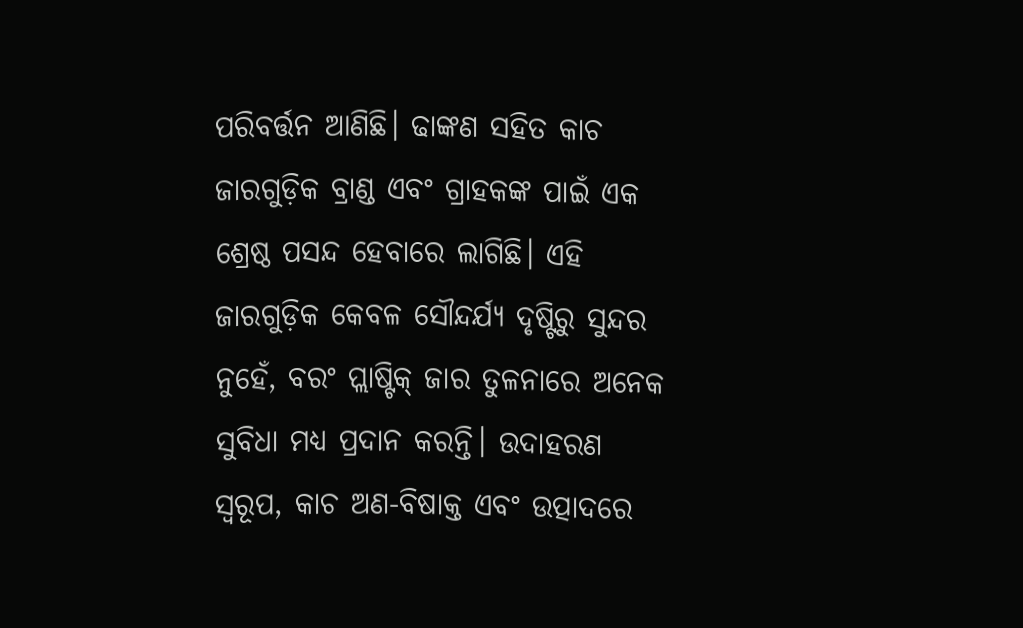ପରିବର୍ତ୍ତନ ଆଣିଛି। ଢାଙ୍କଣ ସହିତ କାଚ ଜାରଗୁଡ଼ିକ ବ୍ରାଣ୍ଡ ଏବଂ ଗ୍ରାହକଙ୍କ ପାଇଁ ଏକ ଶ୍ରେଷ୍ଠ ପସନ୍ଦ ହେବାରେ ଲାଗିଛି। ଏହି ଜାରଗୁଡ଼ିକ କେବଳ ସୌନ୍ଦର୍ଯ୍ୟ ଦୃଷ୍ଟିରୁ ସୁନ୍ଦର ନୁହେଁ, ବରଂ ପ୍ଲାଷ୍ଟିକ୍ ଜାର ତୁଳନାରେ ଅନେକ ସୁବିଧା ମଧ୍ୟ ପ୍ରଦାନ କରନ୍ତି। ଉଦାହରଣ ସ୍ୱରୂପ, କାଚ ଅଣ-ବିଷାକ୍ତ ଏବଂ ଉତ୍ପାଦରେ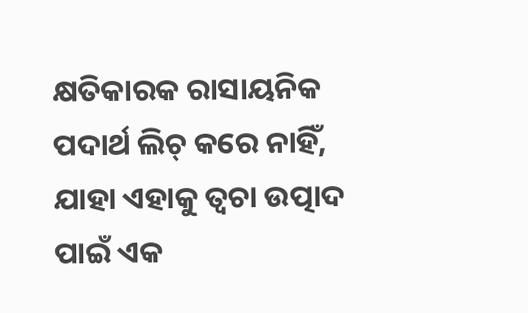କ୍ଷତିକାରକ ରାସାୟନିକ ପଦାର୍ଥ ଲିଚ୍ କରେ ନାହିଁ, ଯାହା ଏହାକୁ ତ୍ୱଚା ଉତ୍ପାଦ ପାଇଁ ଏକ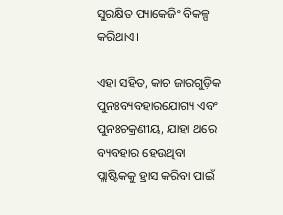ସୁରକ୍ଷିତ ପ୍ୟାକେଜିଂ ବିକଳ୍ପ କରିଥାଏ।

ଏହା ସହିତ, କାଚ ଜାରଗୁଡ଼ିକ ପୁନଃବ୍ୟବହାରଯୋଗ୍ୟ ଏବଂ ପୁନଃଚକ୍ରଣୀୟ, ଯାହା ଥରେ ବ୍ୟବହାର ହେଉଥିବା ପ୍ଲାଷ୍ଟିକକୁ ହ୍ରାସ କରିବା ପାଇଁ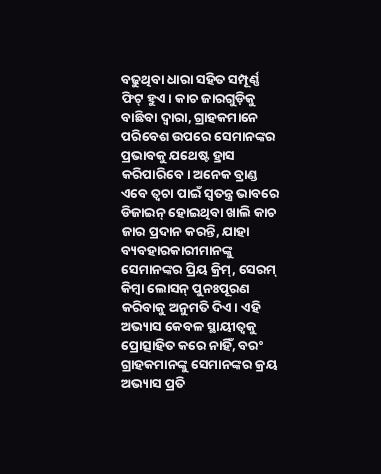ବଢୁଥିବା ଧାରା ସହିତ ସମ୍ପୂର୍ଣ୍ଣ ଫିଟ୍ ହୁଏ। କାଚ ଜାରଗୁଡ଼ିକୁ ବାଛିବା ଦ୍ୱାରା, ଗ୍ରାହକମାନେ ପରିବେଶ ଉପରେ ସେମାନଙ୍କର ପ୍ରଭାବକୁ ଯଥେଷ୍ଟ ହ୍ରାସ କରିପାରିବେ। ଅନେକ ବ୍ରାଣ୍ଡ ଏବେ ତ୍ୱଚା ପାଇଁ ସ୍ୱତନ୍ତ୍ର ଭାବରେ ଡିଜାଇନ୍ ହୋଇଥିବା ଖାଲି କାଚ ଜାର ପ୍ରଦାନ କରନ୍ତି, ଯାହା ବ୍ୟବହାରକାରୀମାନଙ୍କୁ ସେମାନଙ୍କର ପ୍ରିୟ କ୍ରିମ୍, ସେରମ୍ କିମ୍ବା ଲୋସନ୍ ପୁନଃପୂରଣ କରିବାକୁ ଅନୁମତି ଦିଏ। ଏହି ଅଭ୍ୟାସ କେବଳ ସ୍ଥାୟୀତ୍ୱକୁ ପ୍ରୋତ୍ସାହିତ କରେ ନାହିଁ, ବରଂ ଗ୍ରାହକମାନଙ୍କୁ ସେମାନଙ୍କର କ୍ରୟ ଅଭ୍ୟାସ ପ୍ରତି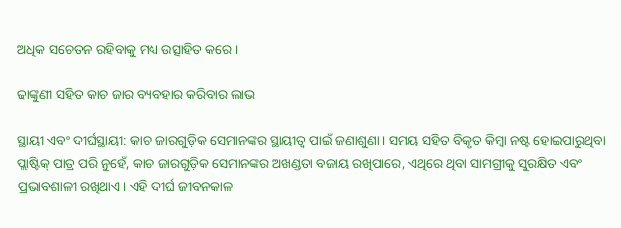ଅଧିକ ସଚେତନ ରହିବାକୁ ମଧ୍ୟ ଉତ୍ସାହିତ କରେ।

ଢାଙ୍କୁଣୀ ସହିତ କାଚ ଜାର ବ୍ୟବହାର କରିବାର ଲାଭ

ସ୍ଥାୟୀ ଏବଂ ଦୀର୍ଘସ୍ଥାୟୀ: କାଚ ଜାରଗୁଡ଼ିକ ସେମାନଙ୍କର ସ୍ଥାୟୀତ୍ୱ ପାଇଁ ଜଣାଶୁଣା। ସମୟ ସହିତ ବିକୃତ କିମ୍ବା ନଷ୍ଟ ହୋଇପାରୁଥିବା ପ୍ଲାଷ୍ଟିକ୍ ପାତ୍ର ପରି ନୁହେଁ, କାଚ ଜାରଗୁଡ଼ିକ ସେମାନଙ୍କର ଅଖଣ୍ଡତା ବଜାୟ ରଖିପାରେ, ଏଥିରେ ଥିବା ସାମଗ୍ରୀକୁ ସୁରକ୍ଷିତ ଏବଂ ପ୍ରଭାବଶାଳୀ ରଖିଥାଏ। ଏହି ଦୀର୍ଘ ଜୀବନକାଳ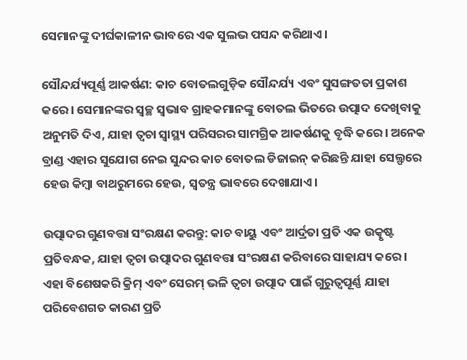ସେମାନଙ୍କୁ ଦୀର୍ଘକାଳୀନ ଭାବରେ ଏକ ସୁଲଭ ପସନ୍ଦ କରିଥାଏ।

ସୌନ୍ଦର୍ଯ୍ୟପୂର୍ଣ୍ଣ ଆକର୍ଷଣ: କାଚ ବୋତଲଗୁଡ଼ିକ ସୌନ୍ଦର୍ଯ୍ୟ ଏବଂ ସୁସଙ୍ଗତତା ପ୍ରକାଶ କରେ। ସେମାନଙ୍କର ସ୍ୱଚ୍ଛ ସ୍ୱଭାବ ଗ୍ରାହକମାନଙ୍କୁ ବୋତଲ ଭିତରେ ଉତ୍ପାଦ ଦେଖିବାକୁ ଅନୁମତି ଦିଏ, ଯାହା ତ୍ୱଚା ସ୍ୱାସ୍ଥ୍ୟ ପରିସରର ସାମଗ୍ରିକ ଆକର୍ଷଣକୁ ବୃଦ୍ଧି କରେ। ଅନେକ ବ୍ରାଣ୍ଡ ଏହାର ସୁଯୋଗ ନେଇ ସୁନ୍ଦର କାଚ ବୋତଲ ଡିଜାଇନ୍ କରିଛନ୍ତି ଯାହା ସେଲ୍ଫରେ ହେଉ କିମ୍ବା ବାଥରୁମରେ ହେଉ, ସ୍ୱତନ୍ତ୍ର ଭାବରେ ଦେଖାଯାଏ।

ଉତ୍ପାଦର ଗୁଣବତ୍ତା ସଂରକ୍ଷଣ କରନ୍ତୁ: କାଚ ବାୟୁ ଏବଂ ଆର୍ଦ୍ରତା ପ୍ରତି ଏକ ଉତ୍କୃଷ୍ଟ ପ୍ରତିବନ୍ଧକ, ଯାହା ତ୍ୱଚା ଉତ୍ପାଦର ଗୁଣବତ୍ତା ସଂରକ୍ଷଣ କରିବାରେ ସାହାଯ୍ୟ କରେ। ଏହା ବିଶେଷକରି କ୍ରିମ୍ ଏବଂ ସେରମ୍ ଭଳି ତ୍ୱଚା ଉତ୍ପାଦ ପାଇଁ ଗୁରୁତ୍ୱପୂର୍ଣ୍ଣ ଯାହା ପରିବେଶଗତ କାରଣ ପ୍ରତି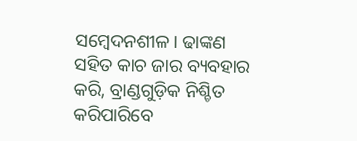ସମ୍ବେଦନଶୀଳ। ଢାଙ୍କଣ ସହିତ କାଚ ଜାର ବ୍ୟବହାର କରି, ବ୍ରାଣ୍ଡଗୁଡ଼ିକ ନିଶ୍ଚିତ କରିପାରିବେ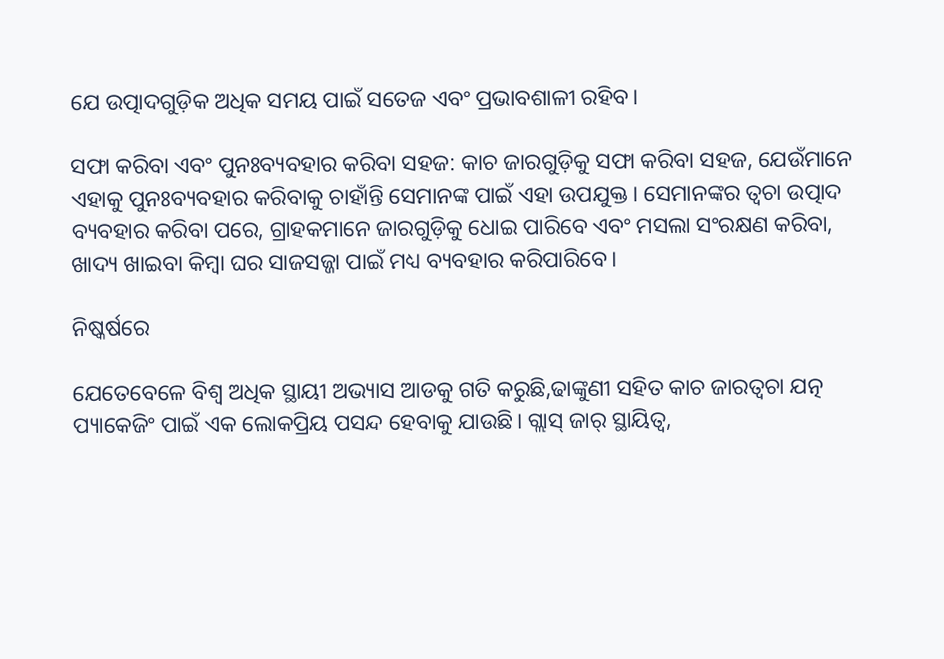ଯେ ଉତ୍ପାଦଗୁଡ଼ିକ ଅଧିକ ସମୟ ପାଇଁ ସତେଜ ଏବଂ ପ୍ରଭାବଶାଳୀ ରହିବ।

ସଫା କରିବା ଏବଂ ପୁନଃବ୍ୟବହାର କରିବା ସହଜ: କାଚ ଜାରଗୁଡ଼ିକୁ ସଫା କରିବା ସହଜ, ଯେଉଁମାନେ ଏହାକୁ ପୁନଃବ୍ୟବହାର କରିବାକୁ ଚାହାଁନ୍ତି ସେମାନଙ୍କ ପାଇଁ ଏହା ଉପଯୁକ୍ତ। ସେମାନଙ୍କର ତ୍ୱଚା ଉତ୍ପାଦ ବ୍ୟବହାର କରିବା ପରେ, ଗ୍ରାହକମାନେ ଜାରଗୁଡ଼ିକୁ ଧୋଇ ପାରିବେ ଏବଂ ମସଲା ସଂରକ୍ଷଣ କରିବା, ଖାଦ୍ୟ ଖାଇବା କିମ୍ବା ଘର ସାଜସଜ୍ଜା ପାଇଁ ମଧ୍ୟ ବ୍ୟବହାର କରିପାରିବେ।

ନିଷ୍କର୍ଷରେ

ଯେତେବେଳେ ବିଶ୍ୱ ଅଧିକ ସ୍ଥାୟୀ ଅଭ୍ୟାସ ଆଡକୁ ଗତି କରୁଛି,ଢାଙ୍କୁଣୀ ସହିତ କାଚ ଜାରତ୍ୱଚା ଯତ୍ନ ପ୍ୟାକେଜିଂ ପାଇଁ ଏକ ଲୋକପ୍ରିୟ ପସନ୍ଦ ହେବାକୁ ଯାଉଛି। ଗ୍ଲାସ୍ ଜାର୍ ସ୍ଥାୟିତ୍ୱ,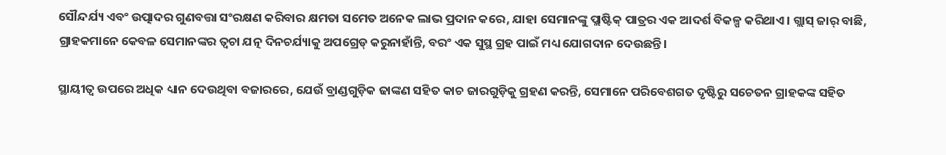ସୌନ୍ଦର୍ଯ୍ୟ ଏବଂ ଉତ୍ପାଦର ଗୁଣବତ୍ତା ସଂରକ୍ଷଣ କରିବାର କ୍ଷମତା ସମେତ ଅନେକ ଲାଭ ପ୍ରଦାନ କରେ, ଯାହା ସେମାନଙ୍କୁ ପ୍ଲାଷ୍ଟିକ୍ ପାତ୍ରର ଏକ ଆଦର୍ଶ ବିକଳ୍ପ କରିଥାଏ। ଗ୍ଲାସ୍ ଜାର୍ ବାଛି, ଗ୍ରାହକମାନେ କେବଳ ସେମାନଙ୍କର ତ୍ୱଚା ଯତ୍ନ ଦିନଚର୍ଯ୍ୟାକୁ ଅପଗ୍ରେଡ୍ କରୁନାହାଁନ୍ତି, ବରଂ ଏକ ସୁସ୍ଥ ଗ୍ରହ ପାଇଁ ମଧ୍ୟ ଯୋଗଦାନ ଦେଉଛନ୍ତି।

ସ୍ଥାୟୀତ୍ୱ ଉପରେ ଅଧିକ ଧ୍ୟାନ ଦେଉଥିବା ବଜାରରେ, ଯେଉଁ ବ୍ରାଣ୍ଡଗୁଡ଼ିକ ଢାଙ୍କଣ ସହିତ କାଚ ଜାରଗୁଡ଼ିକୁ ଗ୍ରହଣ କରନ୍ତି, ସେମାନେ ପରିବେଶଗତ ଦୃଷ୍ଟିରୁ ସଚେତନ ଗ୍ରାହକଙ୍କ ସହିତ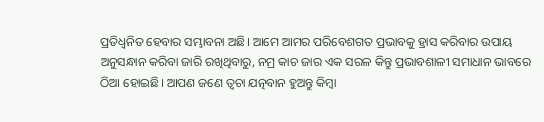ପ୍ରତିଧ୍ୱନିତ ହେବାର ସମ୍ଭାବନା ଅଛି। ଆମେ ଆମର ପରିବେଶଗତ ପ୍ରଭାବକୁ ହ୍ରାସ କରିବାର ଉପାୟ ଅନୁସନ୍ଧାନ କରିବା ଜାରି ରଖିଥିବାରୁ, ନମ୍ର କାଚ ଜାର ଏକ ସରଳ କିନ୍ତୁ ପ୍ରଭାବଶାଳୀ ସମାଧାନ ଭାବରେ ଠିଆ ହୋଇଛି। ଆପଣ ଜଣେ ତ୍ୱଚା ଯତ୍ନବାନ ହୁଅନ୍ତୁ କିମ୍ବା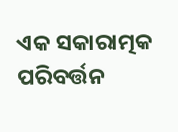ଏକ ସକାରାତ୍ମକ ପରିବର୍ତ୍ତନ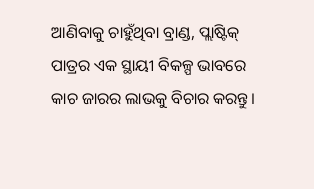ଆଣିବାକୁ ଚାହୁଁଥିବା ବ୍ରାଣ୍ଡ, ପ୍ଲାଷ୍ଟିକ୍ ପାତ୍ରର ଏକ ସ୍ଥାୟୀ ବିକଳ୍ପ ଭାବରେ କାଚ ଜାରର ଲାଭକୁ ବିଚାର କରନ୍ତୁ।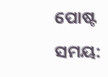ପୋଷ୍ଟ ସମୟ: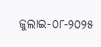ଜୁଲାଇ-୦୮-୨୦୨୫